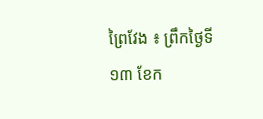ព្រៃវែង ៖ ព្រឹកថ្ងៃទី១៣ ខែក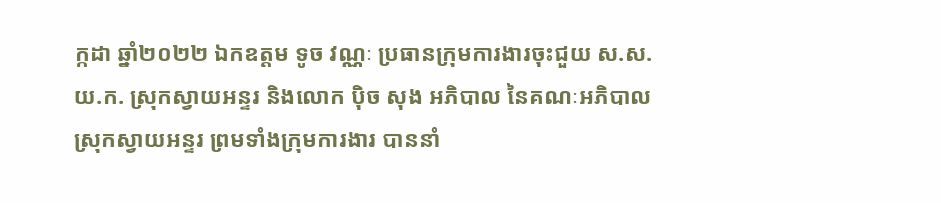ក្កដា ឆ្នាំ២០២២ ឯកឧត្តម ទូច វណ្ណៈ ប្រធានក្រុមការងារចុះជួយ ស.ស.យ.ក. ស្រុកស្វាយអន្ទរ និងលោក ប៉ិច សុង អភិបាល នៃគណៈអភិបាលស្រុកស្វាយអន្ទរ ព្រមទាំងក្រុមការងារ បាននាំ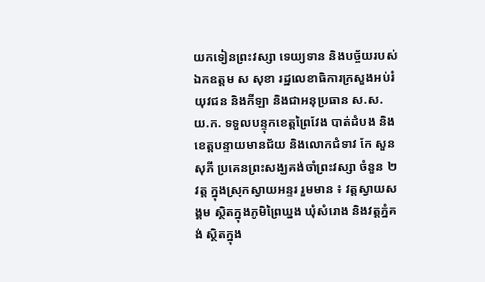យកទៀនព្រះវស្សា ទេយ្យទាន និងបច្ច័យរបស់ឯកឧត្តម ស សុខា រដ្ឋលេខាធិការក្រសួងអប់រំ យុវជន និងកីឡា និងជាអនុប្រធាន ស.ស.យ.ក. ទទួលបន្ទុកខេត្តព្រៃវែង បាត់ដំបង និងខេត្តបន្ទាយមានជ័យ និងលោកជំទាវ កែ សួនសុភី ប្រគេនព្រះសង្ឃគង់ចាំព្រះវស្សា ចំនួន ២វត្ត ក្នុងស្រុកស្វាយអន្ទរ រួមមាន ៖ វត្តស្វាយសង្គម ស្ថិតក្នុងភូមិព្រៃឃ្នង ឃុំសំរោង និងវត្តភ្នំគង់ ស្ថិតក្នុង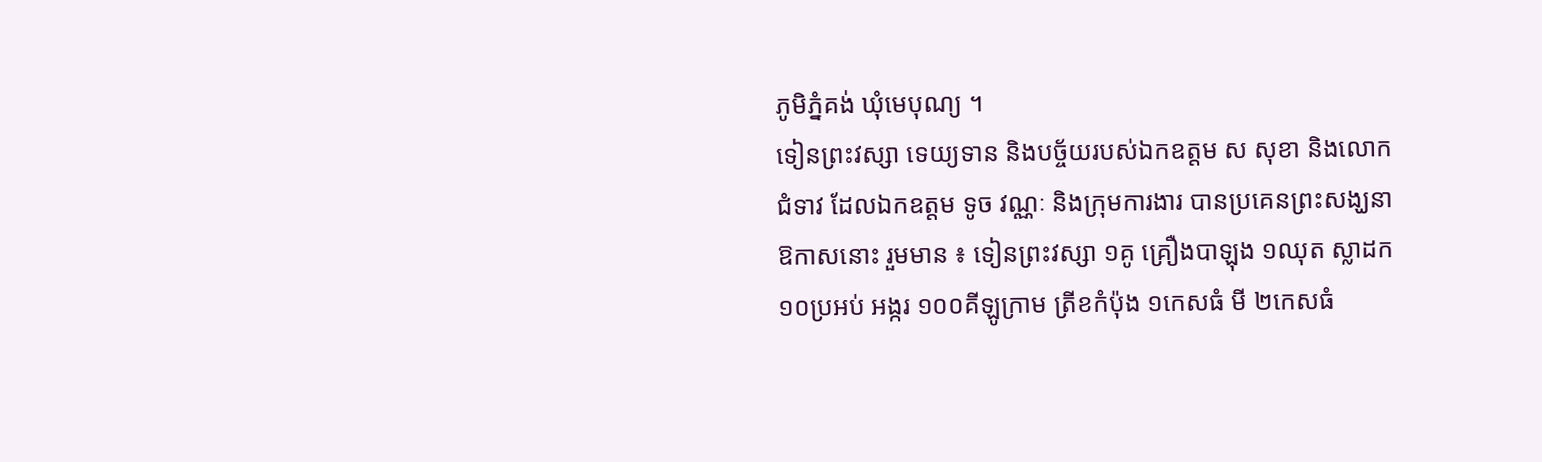ភូមិភ្នំគង់ ឃុំមេបុណ្យ ។
ទៀនព្រះវស្សា ទេយ្យទាន និងបច្ច័យរបស់ឯកឧត្តម ស សុខា និងលោកជំទាវ ដែលឯកឧត្តម ទូច វណ្ណៈ និងក្រុមការងារ បានប្រគេនព្រះសង្ឃនាឱកាសនោះ រួមមាន ៖ ទៀនព្រះវស្សា ១គូ គ្រឿងបាឡុង ១ឈុត ស្លាដក ១០ប្រអប់ អង្ករ ១០០គីឡូក្រាម ត្រីខកំប៉ុង ១កេសធំ មី ២កេសធំ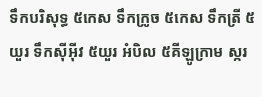ទឹកបរិសុទ្ធ ៥កេស ទឹកក្រូច ៥កេស ទឹកត្រី ៥យួរ ទឹកស៊ីអ៊ីវ ៥យួរ អំបិល ៥គីឡូក្រាម ស្ករ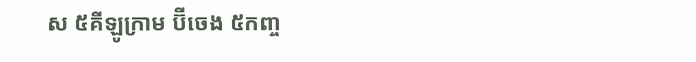ស ៥គីឡូក្រាម ប៊ីចេង ៥កញ្ច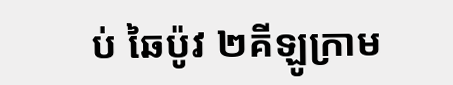ប់ ឆៃប៉ូវ ២គីឡូក្រាម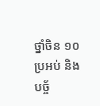ថ្នាំចិន ១០ប្រអប់ និងបច្ច័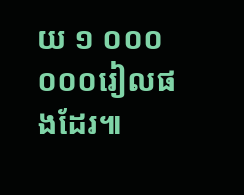យ ១ ០០០ ០០០រៀលផងដែរ៕